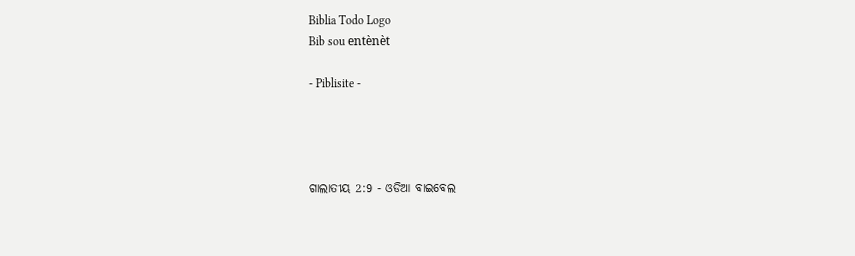Biblia Todo Logo
Bib sou entènèt

- Piblisite -




ଗାଲାତୀୟ 2:9 - ଓଡିଆ ବାଇବେଲ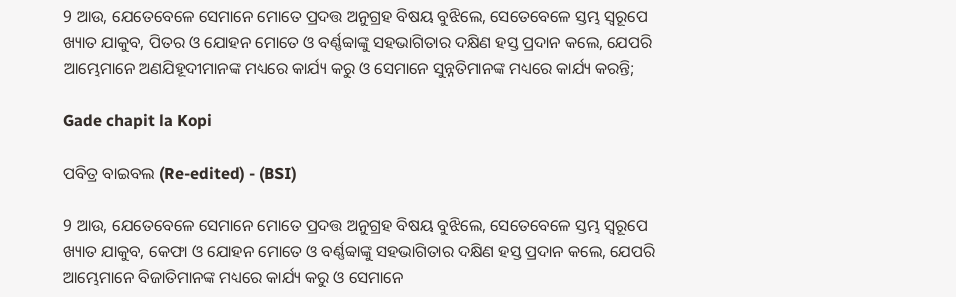9 ଆଉ, ଯେତେବେଳେ ସେମାନେ ମୋତେ ପ୍ରଦତ୍ତ ଅନୁଗ୍ରହ ବିଷୟ ବୁଝିଲେ, ସେତେବେଳେ ସ୍ତମ୍ଭ ସ୍ୱରୂପେ ଖ୍ୟାତ ଯାକୁବ, ପିତର ଓ ଯୋହନ ମୋତେ ଓ ବର୍ଣ୍ଣବ୍ବାଙ୍କୁ ସହଭାଗିତାର ଦକ୍ଷିଣ ହସ୍ତ ପ୍ରଦାନ କଲେ, ଯେପରି ଆମ୍ଭେମାନେ ଅଣଯିହୂଦୀମାନଙ୍କ ମଧ୍ୟରେ କାର୍ଯ୍ୟ କରୁ ଓ ସେମାନେ ସୁନ୍ନତିମାନଙ୍କ ମଧ୍ୟରେ କାର୍ଯ୍ୟ କରନ୍ତି;

Gade chapit la Kopi

ପବିତ୍ର ବାଇବଲ (Re-edited) - (BSI)

9 ଆଉ, ଯେତେବେଳେ ସେମାନେ ମୋତେ ପ୍ରଦତ୍ତ ଅନୁଗ୍ରହ ବିଷୟ ବୁଝିଲେ, ସେତେବେଳେ ସ୍ତମ୍ଭ ସ୍ଵରୂପେ ଖ୍ୟାତ ଯାକୁବ, କେଫା ଓ ଯୋହନ ମୋତେ ଓ ବର୍ଣ୍ଣବ୍ବାଙ୍କୁ ସହଭାଗିତାର ଦକ୍ଷିଣ ହସ୍ତ ପ୍ରଦାନ କଲେ, ଯେପରି ଆମ୍ଭେମାନେ ବିଜାତିମାନଙ୍କ ମଧ୍ୟରେ କାର୍ଯ୍ୟ କରୁ ଓ ସେମାନେ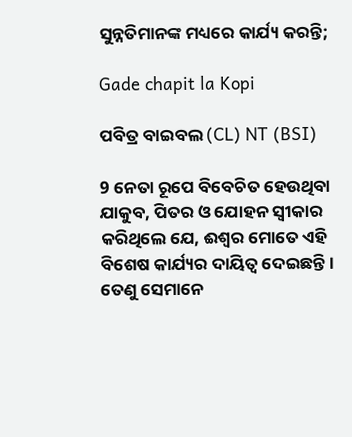ସୁନ୍ନତିମାନଙ୍କ ମଧ୍ୟରେ କାର୍ଯ୍ୟ କରନ୍ତି;

Gade chapit la Kopi

ପବିତ୍ର ବାଇବଲ (CL) NT (BSI)

9 ନେତା ରୂପେ ବିବେଚିତ ହେଉଥିବା ଯାକୁବ, ପିତର ଓ ଯୋହନ ସ୍ୱୀକାର କରିଥିଲେ ଯେ, ଈଶ୍ୱର ମୋତେ ଏହି ବିଶେଷ କାର୍ଯ୍ୟର ଦାୟିତ୍ୱ ଦେଇଛନ୍ତି। ତେଣୁ ସେମାନେ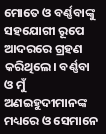ମୋତେ ଓ ବର୍ଣ୍ଣବାଙ୍କୁ ସହଯୋଗୀ ରୂପେ ଆଦରରେ ଗ୍ରହଣ କରିଥିଲେ। ବର୍ଣ୍ଣବା ଓ ମୁଁ ଅଣଇହୁଦୀମାନଙ୍କ ମଧ୍ୟରେ ଓ ସେମାନେ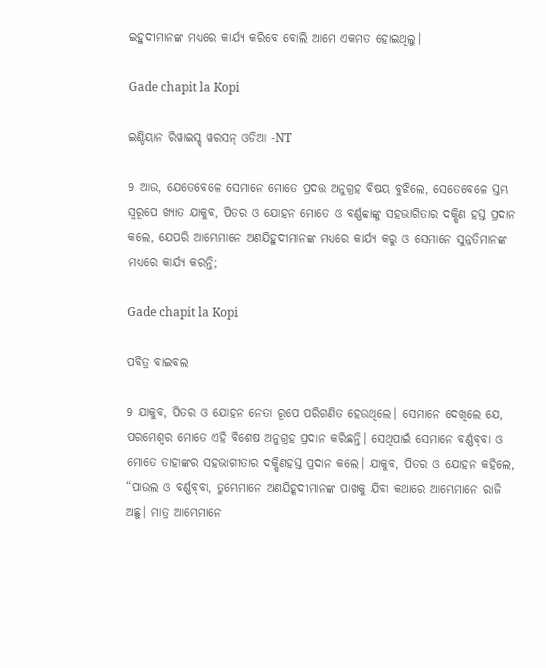ଇହୁଦୀମାନଙ୍କ ମଧ୍ୟରେ କାର୍ଯ୍ୟ କରିବେ ବୋଲି ଆମେ ଏକମତ ହୋଇଥିଲୁ।

Gade chapit la Kopi

ଇଣ୍ଡିୟାନ ରିୱାଇସ୍ଡ୍ ୱରସନ୍ ଓଡିଆ -NT

9 ଆଉ, ଯେତେବେଳେ ସେମାନେ ମୋତେ ପ୍ରଦତ୍ତ ଅନୁଗ୍ରହ ବିଷୟ ବୁଝିଲେ, ସେତେବେଳେ ସ୍ତମ୍ଭ ସ୍ୱରୂପେ ଖ୍ୟାତ ଯାକୁବ, ପିତର ଓ ଯୋହନ ମୋତେ ଓ ବର୍ଣ୍ଣବ୍ବାଙ୍କୁ ସହଭାଗିତାର ଦକ୍ଷିଣ ହସ୍ତ ପ୍ରଦାନ କଲେ, ଯେପରି ଆମ୍ଭେମାନେ ଅଣଯିହୁଦୀମାନଙ୍କ ମଧ୍ୟରେ କାର୍ଯ୍ୟ କରୁ ଓ ସେମାନେ ସୁନ୍ନତିମାନଙ୍କ ମଧ୍ୟରେ କାର୍ଯ୍ୟ କରନ୍ତି;

Gade chapit la Kopi

ପବିତ୍ର ବାଇବଲ

9 ଯାକୁବ, ପିତର ଓ ଯୋହନ ନେତା ରୂପେ ପରିଗଣିତ ହେଉଥିଲେ। ସେମାନେ ଦେଖିଲେ ଯେ, ପରମେଶ୍ୱର ମୋତେ ଏହି ବିଶେଷ ଅନୁଗ୍ରହ ପ୍ରଦାନ କରିଛନ୍ତି। ସେଥିପାଇଁ ସେମାନେ ବର୍ଣ୍ଣ‌ବ୍‌‌‌‌ବା ଓ ମୋତେ ତାହାଙ୍କର ସହଭାଗୀତାର ଦକ୍ଷିଣହସ୍ତ ପ୍ରଦାନ କଲେ। ଯାକୁବ, ପିତର ଓ ଯୋହନ କହିଲେ, “ପାଉଲ ଓ ବର୍ଣ୍ଣ‌ବ୍‌‌‌‌ବା, ତୁମ୍ଭେମାନେ ଅଣଯିହୂଦୀମାନଙ୍କ ପାଖକୁ ଯିବା କଥାରେ ଆମ୍ଭେମାନେ ରାଜି ଅଛୁ। ମାତ୍ର ଆମ୍ଭେମାନେ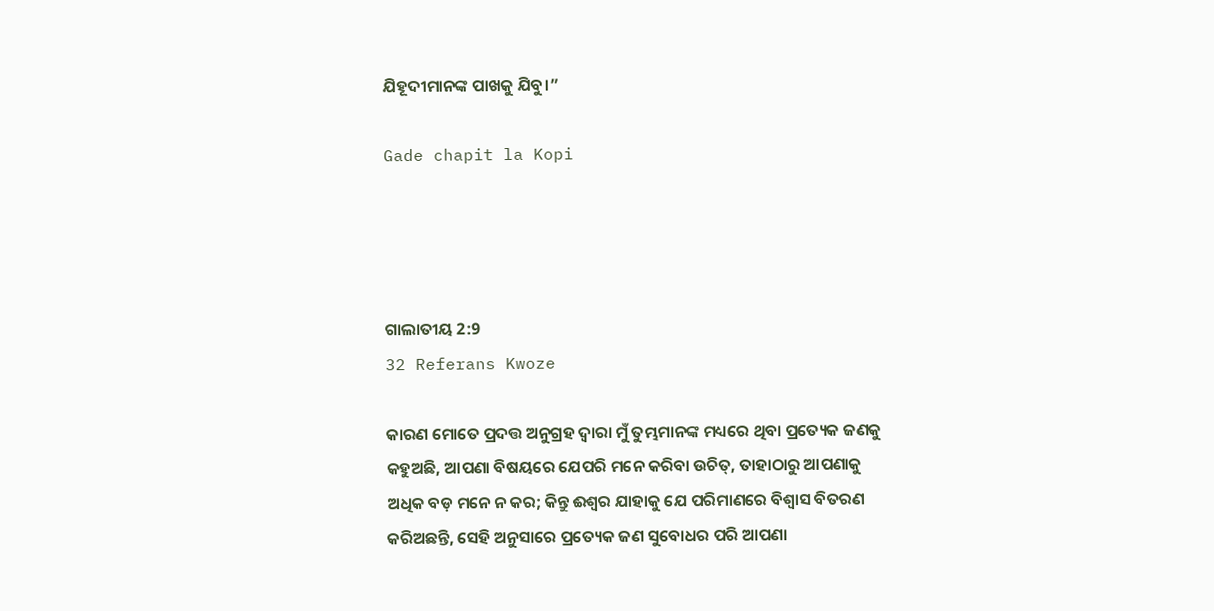ଯିହୂଦୀମାନଙ୍କ ପାଖକୁ ଯିବୁ।”

Gade chapit la Kopi




ଗାଲାତୀୟ 2:9
32 Referans Kwoze

କାରଣ ମୋତେ ପ୍ରଦତ୍ତ ଅନୁଗ୍ରହ ଦ୍ୱାରା ମୁଁ ତୁମ୍ଭମାନଙ୍କ ମଧ୍ୟରେ ଥିବା ପ୍ରତ୍ୟେକ ଜଣକୁ କହୁଅଛି, ଆପଣା ବିଷୟରେ ଯେପରି ମନେ କରିବା ଉଚିତ୍, ତାହାଠାରୁ ଆପଣାକୁ ଅଧିକ ବଡ଼ ମନେ ନ କର; କିନ୍ତୁ ଈଶ୍ୱର ଯାହାକୁ ଯେ ପରିମାଣରେ ବିଶ୍ୱାସ ବିତରଣ କରିଅଛନ୍ତି, ସେହି ଅନୁସାରେ ପ୍ରତ୍ୟେକ ଜଣ ସୁବୋଧର ପରି ଆପଣା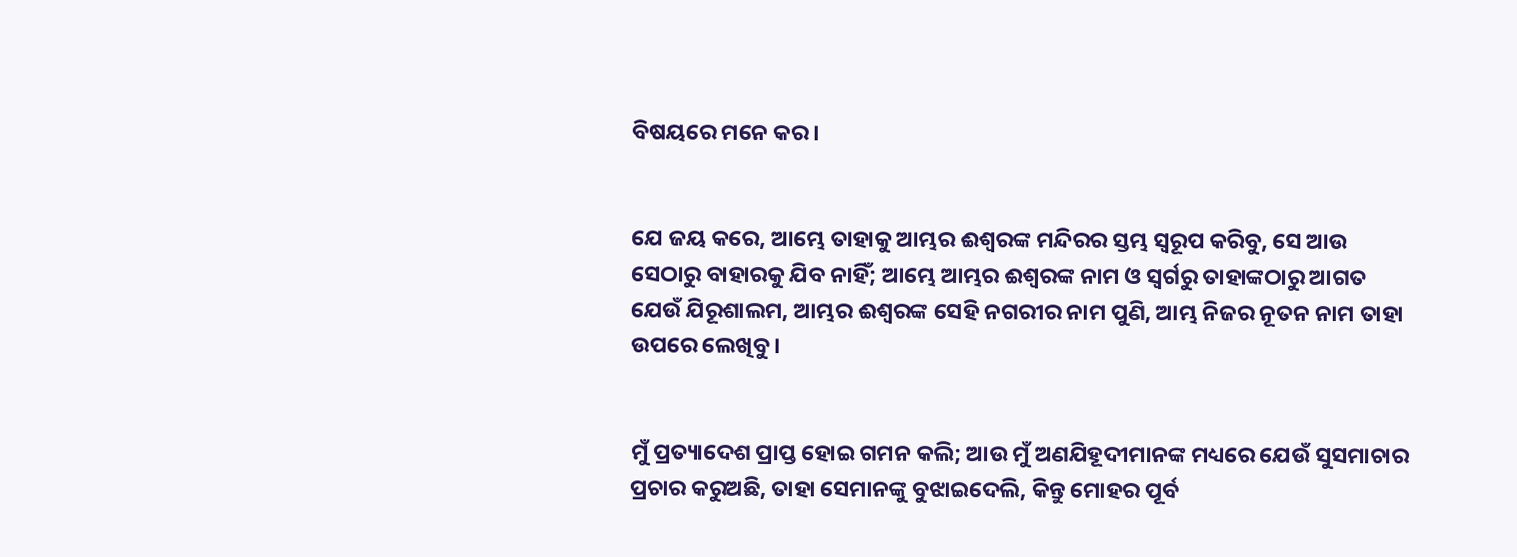ବିଷୟରେ ମନେ କର ।


ଯେ ଜୟ କରେ, ଆମ୍ଭେ ତାହାକୁ ଆମ୍ଭର ଈଶ୍ୱରଙ୍କ ମନ୍ଦିରର ସ୍ତମ୍ଭ ସ୍ୱରୂପ କରିବୁ, ସେ ଆଉ ସେଠାରୁ ବାହାରକୁ ଯିବ ନାହିଁ; ଆମ୍ଭେ ଆମ୍ଭର ଈଶ୍ୱରଙ୍କ ନାମ ଓ ସ୍ୱର୍ଗରୁ ତାହାଙ୍କଠାରୁ ଆଗତ ଯେଉଁ ଯିରୂଶାଲମ, ଆମ୍ଭର ଈଶ୍ୱରଙ୍କ ସେହି ନଗରୀର ନାମ ପୁଣି, ଆମ୍ଭ ନିଜର ନୂତନ ନାମ ତାହା ଉପରେ ଲେଖିବୁ ।


ମୁଁ ପ୍ରତ୍ୟାଦେଶ ପ୍ରାପ୍ତ ହୋଇ ଗମନ କଲି; ଆଉ ମୁଁ ଅଣଯିହୂଦୀମାନଙ୍କ ମଧ୍ୟରେ ଯେଉଁ ସୁସମାଚାର ପ୍ରଚାର କରୁଅଛି, ତାହା ସେମାନଙ୍କୁ ବୁଝାଇଦେଲି, କିନ୍ତୁ ମୋହର ପୂର୍ବ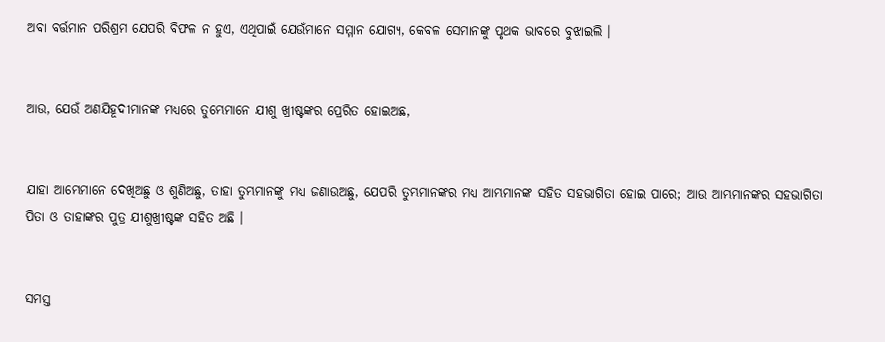ଅବା ବର୍ତ୍ତମାନ ପରିଶ୍ରମ ଯେପରି ବିଫଳ ନ ହୁଏ, ଏଥିପାଇଁ ଯେଉଁମାନେ ସମ୍ମାନ ଯୋଗ୍ୟ, କେବଳ ସେମାନଙ୍କୁ ପୃଥକ ଭାବରେ ବୁଝାଇଲି ।


ଆଉ, ଯେଉଁ ଅଣଯିହୂଦୀମାନଙ୍କ ମଧ୍ୟରେ ତୁମ୍ଭେମାନେ ଯୀଶୁ ଖ୍ରୀଷ୍ଟଙ୍କର ପ୍ରେରିତ ହୋଇଅଛ,


ଯାହା ଆମ୍ଭେମାନେ ଦେଖିଅଛୁ ଓ ଶୁଣିଅଛୁ, ତାହା ତୁମ୍ଭମାନଙ୍କୁ ମଧ୍ୟ ଜଣାଉଅଛୁ, ଯେପରି ତୁମ୍ଭମାନଙ୍କର ମଧ୍ୟ ଆମ୍ଭମାନଙ୍କ ସହିତ ସହଭାଗିତା ହୋଇ ପାରେ; ଆଉ ଆମ୍ଭମାନଙ୍କର ସହଭାଗିତା ପିତା ଓ ତାହାଙ୍କର ପୁତ୍ର ଯୀଶୁଖ୍ରୀଷ୍ଟଙ୍କ ସହିତ ଅଛି ।


ସମସ୍ତ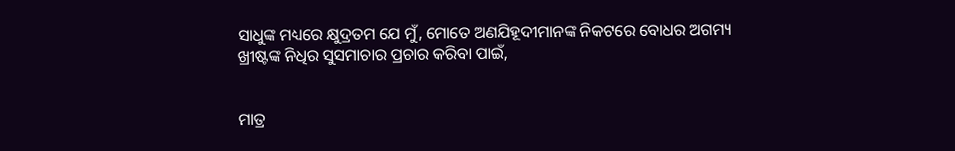ସାଧୁଙ୍କ ମଧ୍ୟରେ କ୍ଷୁଦ୍ରତମ ଯେ ମୁଁ, ମୋତେ ଅଣଯିହୂଦୀମାନଙ୍କ ନିକଟରେ ବୋଧର ଅଗମ୍ୟ ଖ୍ରୀଷ୍ଟଙ୍କ ନିଧିର ସୁସମାଚାର ପ୍ରଚାର କରିବା ପାଇଁ,


ମାତ୍ର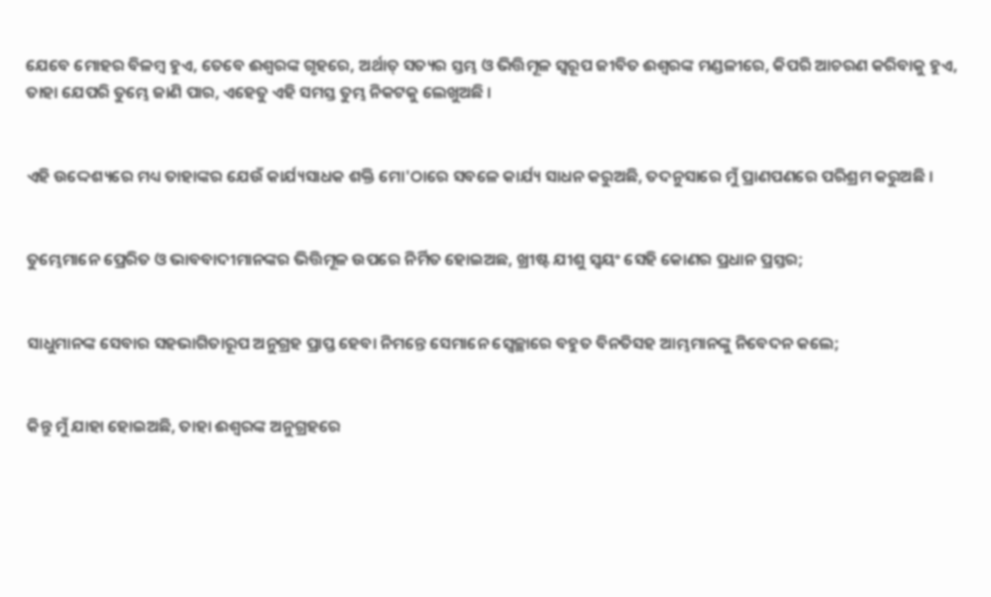ଯେବେ ମୋହର ବିଳମ୍ବ ହୁଏ, ତେବେ ଈଶ୍ୱରଙ୍କ ଗୃହରେ, ଅର୍ଥାତ୍ ସତ୍ୟର ସ୍ତମ୍ଭ ଓ ଭିତ୍ତିମୂଳ ସ୍ୱରୂପ ଜୀବିତ ଈଶ୍ୱରଙ୍କ ମଣ୍ଡଳୀରେ, କିପରି ଆଚରଣ କରିବାକୁ ହୁଏ, ତାହା ଯେପରି ତୁମ୍ଭେ ଜାଣି ପାର, ଏହେତୁ ଏହି ସମସ୍ତ ତୁମ୍ଭ ନିକଟକୁ ଲେଖୁଅଛି ।


ଏହି ଉଦ୍ଦେଶ୍ୟରେ ମଧ୍ୟ ତାହାଙ୍କର ଯେଉଁ କାର୍ଯ୍ୟସାଧକ ଶକ୍ତି ମୋ'ଠାରେ ସବଳେ କାର୍ଯ୍ୟ ସାଧନ କରୁଅଛି, ତଦନୁସାରେ ମୁଁ ପ୍ରାଣପଣରେ ପରିଶ୍ରମ କରୁଅଛି ।


ତୁମ୍ଭେମାନେ ପ୍ରେରିତ ଓ ଭାବବାଦୀମାନଙ୍କର ଭିତ୍ତିମୂଳ ଉପରେ ନିର୍ମିତ ହୋଇଅଛ, ଖ୍ରୀଷ୍ଟ ଯୀଶୁ ସ୍ୱୟଂ ସେହି କୋଣର ପ୍ରଧାନ ପ୍ରସ୍ତର;


ସାଧୁମାନଙ୍କ ସେବାର ସହଭାଗିତାରୂପ ଅନୁଗ୍ରହ ପ୍ରାପ୍ତ ହେବା ନିମନ୍ତେ ସେମାନେ ସ୍ଵେଚ୍ଛାରେ ବହୁତ ବିନତିସହ ଆମ୍ଭମାନଙ୍କୁ ନିବେଦନ କଲେ;


କିନ୍ତୁ ମୁଁ ଯାହା ହୋଇଅଛି, ତାହା ଈଶ୍ୱରଙ୍କ ଅନୁଗ୍ରହରେ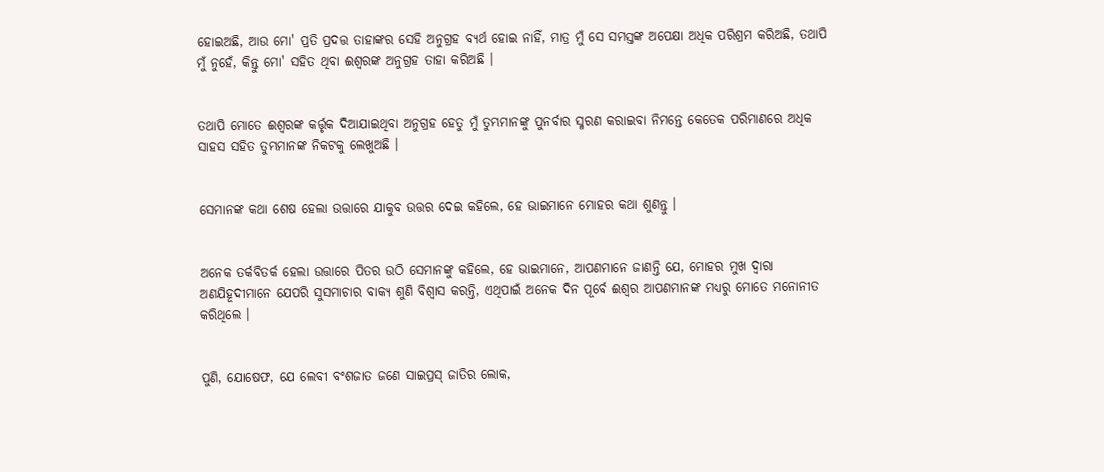ହୋଇଅଛି, ଆଉ ମୋ' ପ୍ରତି ପ୍ରଦତ୍ତ ତାହାଙ୍କର ସେହି ଅନୁଗ୍ରହ ବ୍ୟର୍ଥ ହୋଇ ନାହିଁ, ମାତ୍ର ମୁଁ ସେ ସମସ୍ତଙ୍କ ଅପେକ୍ଷା ଅଧିକ ପରିଶ୍ରମ କରିଅଛି, ତଥାପି ମୁଁ ନୁହେଁ, କିନ୍ତୁ ମୋ' ସହିତ ଥିବା ଈଶ୍ୱରଙ୍କ ଅନୁଗ୍ରହ ତାହା କରିଅଛି ।


ତଥାପି ମୋତେ ଈଶ୍ୱରଙ୍କ କର୍ତ୍ତୃକ ଦିଆଯାଇଥିବା ଅନୁଗ୍ରହ ହେତୁ ମୁଁ ତୁମ୍ଭମାନଙ୍କୁ ପୁନର୍ବାର ସ୍ମରଣ କରାଇବା ନିମନ୍ତେ କେତେକ ପରିମାଣରେ ଅଧିକ ସାହସ ସହିତ ତୁମ୍ଭମାନଙ୍କ ନିକଟକୁ ଲେଖୁଅଛି ।


ସେମାନଙ୍କ କଥା ଶେଷ ହେଲା ଉତ୍ତାରେ ଯାକୁବ ଉତ୍ତର ଦେଇ କହିଲେ, ହେ ଭାଇମାନେ ମୋହର କଥା ଶୁଣନ୍ତୁ ।


ଅନେକ ତର୍କବିତର୍କ ହେଲା ଉତ୍ତାରେ ପିତର ଉଠି ସେମାନଙ୍କୁ କହିଲେ, ହେ ଭାଇମାନେ, ଆପଣମାନେ ଜାଣନ୍ତି ଯେ, ମୋହର ମୁଖ ଦ୍ୱାରା ଅଣଯିହୂଦୀମାନେ ଯେପରି ସୁସମାଚାର ବାକ୍ୟ ଶୁଣି ବିଶ୍ୱାସ କରନ୍ତି, ଏଥିପାଇଁ ଅନେକ ଦିନ ପୂର୍ବେ ଈଶ୍ୱର ଆପଣମାନଙ୍କ ମଧ୍ୟରୁ ମୋତେ ମନୋନୀତ କରିଥିଲେ ।


ପୁଣି, ଯୋଷେଫ, ଯେ ଲେବୀ ବଂଶଜାତ ଜଣେ ସାଇପ୍ରସ୍ ଜାତିର ଲୋକ,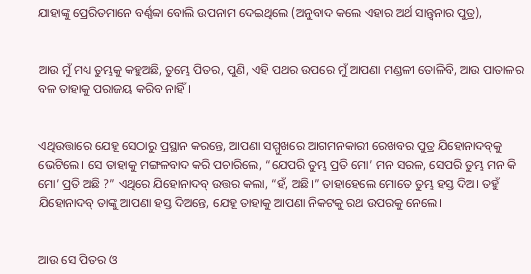ଯାହାଙ୍କୁ ପ୍ରେରିତମାନେ ବର୍ଣ୍ଣବ୍ବା ବୋଲି ଉପନାମ ଦେଇଥିଲେ (ଅନୁବାଦ କଲେ ଏହାର ଅର୍ଥ ସାନ୍ତ୍ୱନାର ପୁତ୍ର),


ଆଉ ମୁଁ ମଧ୍ୟ ତୁମ୍ଭକୁ କହୁଅଛି, ତୁମ୍ଭେ ପିତର, ପୁଣି, ଏହି ପଥର ଉପରେ ମୁଁ ଆପଣା ମଣ୍ଡଳୀ ତୋଳିବି, ଆଉ ପାତାଳର ବଳ ତାହାକୁ ପରାଜୟ କରିବ ନାହିଁ ।


ଏଥିଉତ୍ତାରେ ଯେହୂ ସେଠାରୁ ପ୍ରସ୍ଥାନ କରନ୍ତେ, ଆପଣା ସମ୍ମୁଖରେ ଆଗମନକାରୀ ରେଖବର ପୁତ୍ର ଯିହୋନାଦବ୍‍କୁ ଭେଟିଲେ। ସେ ତାହାକୁ ମଙ୍ଗଳବାଦ କରି ପଚାରିଲେ, “ଯେପରି ତୁମ୍ଭ ପ୍ରତି ମୋ’ ମନ ସରଳ, ସେପରି ତୁମ୍ଭ ମନ କି ମୋ’ ପ୍ରତି ଅଛି ?” ଏଥିରେ ଯିହୋନାଦବ୍‍ ଉତ୍ତର କଲା, “ହଁ, ଅଛି।” ତାହାହେଲେ ମୋତେ ତୁମ୍ଭ ହସ୍ତ ଦିଅ। ତହୁଁ ଯିହୋନାଦବ୍‍ ତାଙ୍କୁ ଆପଣା ହସ୍ତ ଦିଅନ୍ତେ, ଯେହୂ ତାହାକୁ ଆପଣା ନିକଟକୁ ରଥ ଉପରକୁ ନେଲେ।


ଆଉ ସେ ପିତର ଓ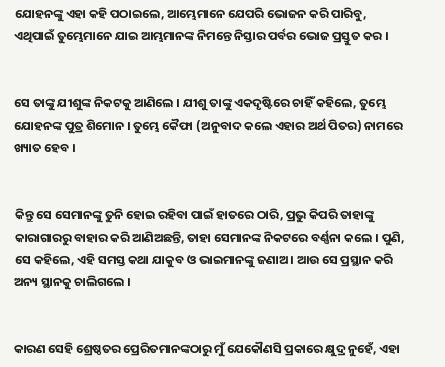ଯୋହନଙ୍କୁ ଏହା କହି ପଠାଇଲେ, ଆମ୍ଭେମାନେ ଯେପରି ଭୋଜନ କରି ପାରିବୁ, ଏଥିପାଇଁ ତୁମ୍ଭେମାନେ ଯାଇ ଆମ୍ଭମାନଙ୍କ ନିମନ୍ତେ ନିସ୍ତାର ପର୍ବର ଭୋଜ ପ୍ରସ୍ତୁତ କର ।


ସେ ତାଙ୍କୁ ଯୀଶୁଙ୍କ ନିକଟକୁ ଆଣିଲେ । ଯୀଶୁ ତାଙ୍କୁ ଏକଦୃଷ୍ଟିରେ ଚାହିଁ କହିଲେ, ତୁମ୍ଭେ ଯୋହନଙ୍କ ପୁତ୍ର ଶିମୋନ । ତୁମ୍ଭେ କୈଫା (ଅନୁବାଦ କଲେ ଏହାର ଅର୍ଥ ପିତର) ନାମରେ ଖ୍ୟାତ ହେବ ।


କିନ୍ତୁ ସେ ସେମାନଙ୍କୁ ତୁନି ହୋଇ ରହିବା ପାଇଁ ହାତରେ ଠାରି, ପ୍ରଭୁ କିପରି ତାହାଙ୍କୁ କାରାଗାରରୁ ବାହାର କରି ଆଣିଅଛନ୍ତି, ତାହା ସେମାନଙ୍କ ନିକଟରେ ବର୍ଣ୍ଣନା କଲେ । ପୁଣି, ସେ କହିଲେ, ଏହି ସମସ୍ତ କଥା ଯାକୁବ ଓ ଭାଇମାନଙ୍କୁ ଜଣାଅ । ଆଉ ସେ ପ୍ରସ୍ଥାନ କରି ଅନ୍ୟ ସ୍ଥାନକୁ ଚାଲିଗଲେ ।


କାରଣ ସେହି ଶ୍ରେଷ୍ଠତର ପ୍ରେରିତମାନଙ୍କଠାରୁ ମୁଁ ଯେକୌଣସି ପ୍ରକାରେ କ୍ଷୁଦ୍ର ନୁହେଁ, ଏହା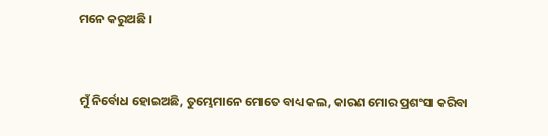ମନେ କରୁଅଛି ।


ମୁଁ ନିର୍ବୋଧ ହୋଇଅଛି, ତୁମ୍ଭେମାନେ ମୋତେ ବାଧ୍ୟ କଲ, କାରଣ ମୋର ପ୍ରଶଂସା କରିବା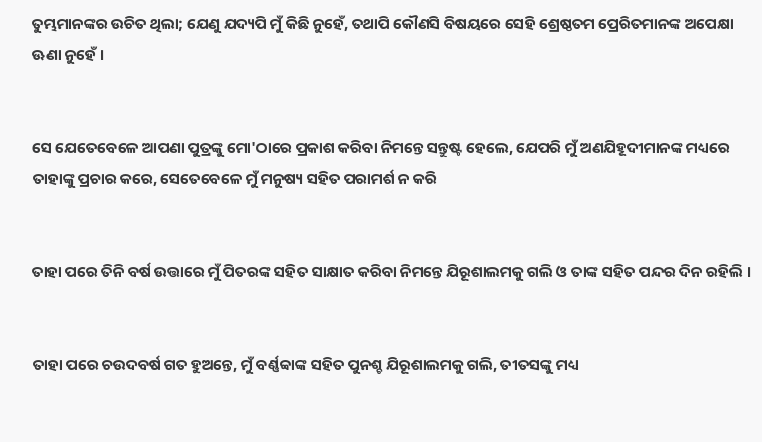ତୁମ୍ଭମାନଙ୍କର ଉଚିତ ଥିଲା; ଯେଣୁ ଯଦ୍ୟପି ମୁଁ କିଛି ନୁହେଁ, ତଥାପି କୌଣସି ବିଷୟରେ ସେହି ଶ୍ରେଷ୍ଠତମ ପ୍ରେରିତମାନଙ୍କ ଅପେକ୍ଷା ଊଣା ନୁହେଁ ।


ସେ ଯେତେବେଳେ ଆପଣା ପୁତ୍ରଙ୍କୁ ମୋ'ଠାରେ ପ୍ରକାଶ କରିବା ନିମନ୍ତେ ସନ୍ତୁଷ୍ଟ ହେଲେ, ଯେପରି ମୁଁ ଅଣଯିହୂଦୀମାନଙ୍କ ମଧ୍ୟରେ ତାହାଙ୍କୁ ପ୍ରଚାର କରେ, ସେତେବେଳେ ମୁଁ ମନୁଷ୍ୟ ସହିତ ପରାମର୍ଶ ନ କରି


ତାହା ପରେ ତିନି ବର୍ଷ ଉତ୍ତାରେ ମୁଁ ପିତରଙ୍କ ସହିତ ସାକ୍ଷାତ କରିବା ନିମନ୍ତେ ଯିରୂଶାଲମକୁ ଗଲି ଓ ତାଙ୍କ ସହିତ ପନ୍ଦର ଦିନ ରହିଲି ।


ତାହା ପରେ ଚଉଦବର୍ଷ ଗତ ହୁଅନ୍ତେ, ମୁଁ ବର୍ଣ୍ଣବ୍ବାଙ୍କ ସହିତ ପୁନଶ୍ଚ ଯିରୂଶାଲମକୁ ଗଲି, ତୀତସଙ୍କୁ ମଧ୍ୟ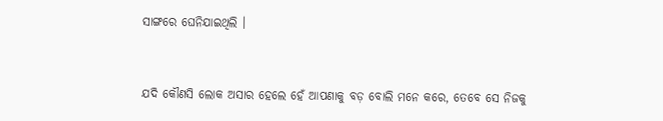ସାଙ୍ଗରେ ଘେନିଯାଇଥିଲି ।


ଯଦି କୌଣସି ଲୋକ ଅସାର ହେଲେ ହେଁ ଆପଣାକୁ ବଡ଼ ବୋଲି ମନେ କରେ, ତେବେ ସେ ନିଜକୁ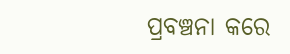ପ୍ରବଞ୍ଚନା କରେ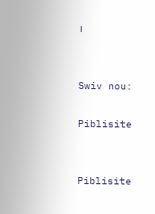।


Swiv nou:

Piblisite


Piblisite